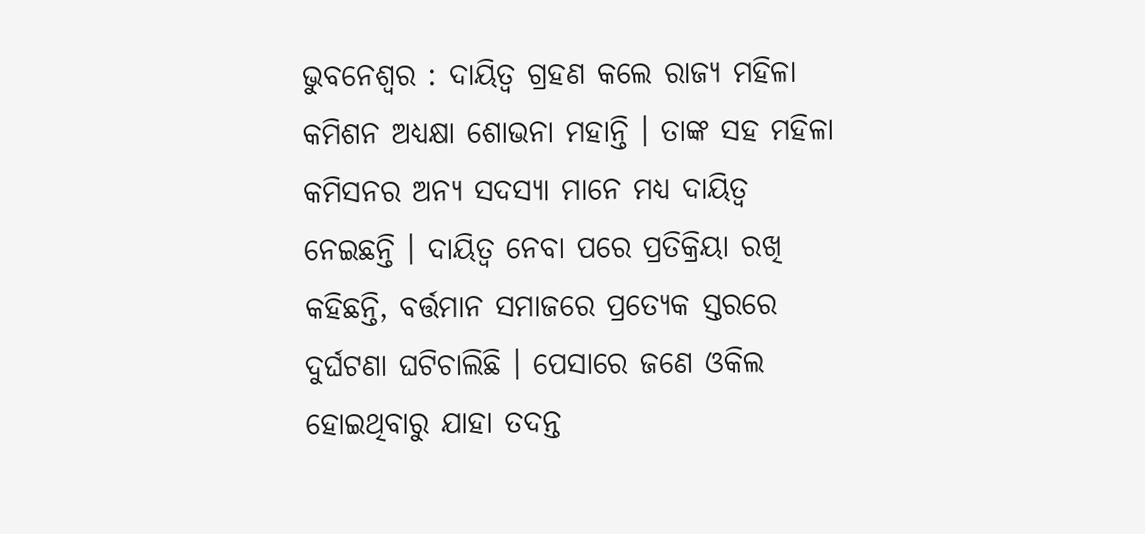ଭୁବନେଶ୍ୱର : ଦାୟିତ୍ବ ଗ୍ରହଣ କଲେ ରାଜ୍ୟ ମହିଳା କମିଶନ ଅଧ୍ୟକ୍ଷା ଶୋଭନା ମହାନ୍ତି । ତାଙ୍କ ସହ ମହିଳା କମିସନର ଅନ୍ୟ ସଦସ୍ୟା ମାନେ ମଧ୍ୟ ଦାୟିତ୍ୱ ନେଇଛନ୍ତି । ଦାୟିତ୍ବ ନେବା ପରେ ପ୍ରତିକ୍ରିୟା ରଖି କହିଛନ୍ତି, ବର୍ତ୍ତମାନ ସମାଜରେ ପ୍ରତ୍ୟେକ ସ୍ତରରେ ଦୁର୍ଘଟଣା ଘଟିଚାଲିଛି । ପେସାରେ ଜଣେ ଓକିଲ ହୋଇଥିବାରୁ ଯାହା ତଦନ୍ତ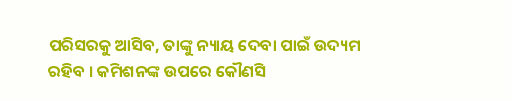ପରିସରକୁ ଆସିବ, ତାଙ୍କୁ ନ୍ୟାୟ ଦେବା ପାଇଁ ଉଦ୍ୟମ ରହିବ । କମିଶନଙ୍କ ଉପରେ କୌଣସି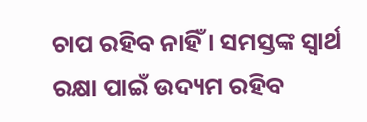ଚାପ ରହିବ ନାହିଁ । ସମସ୍ତଙ୍କ ସ୍ୱାର୍ଥ ରକ୍ଷା ପାଇଁ ଉଦ୍ୟମ ରହିବ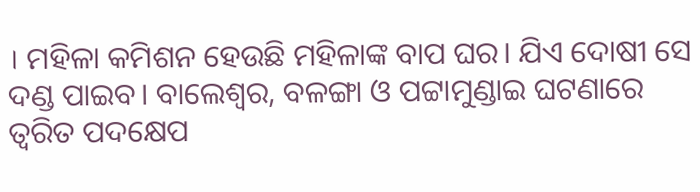। ମହିଳା କମିଶନ ହେଉଛି ମହିଳାଙ୍କ ବାପ ଘର। ଯିଏ ଦୋଷୀ ସେ ଦଣ୍ଡ ପାଇବ। ବାଲେଶ୍ୱର, ବଳଙ୍ଗା ଓ ପଟ୍ଟାମୁଣ୍ଡାଇ ଘଟଣାରେ ତ୍ୱରିତ ପଦକ୍ଷେପ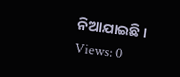ନିଆଯାଇଛି ।
Views: 0